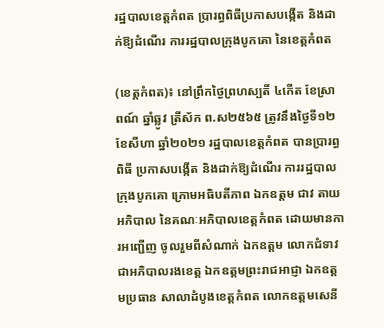រដ្ឋបាលខេត្តកំពត ប្រារព្ធពិធីប្រកាសបង្កើត និងដាក់ឱ្យដំណើរ ការរដ្ឋបាលក្រុងបូកគោ នៃខេត្តកំពត

(ខេត្តកំពត)៖ នៅព្រឹកថ្ងៃព្រហស្បតិ៍ ៤កើត ខែស្រាពណ៍ ឆ្នាំឆ្លូវ ត្រីស័ក ព.ស២៥៦៥ ត្រូវនឹងថ្ងៃទី១២ ខែសីហា ឆ្នាំ២០២១ រដ្ឋបាលខេត្តកំពត បានប្រារព្ធពិធី ប្រកាសបង្កើត និងដាក់ឱ្យដំណើរ ការរដ្ឋបាលក្រុងបូកគោ ក្រោមអធិបតីភាព ឯកឧត្តម ជាវ តាយ អភិបាល នៃគណៈអភិបាលខេត្តកំពត ដោយមានការអញ្ជើញ ចូលរួមពីសំណាក់ ឯកឧត្តម លោកជំទាវ ជាអភិបាលរងខេត្ត ឯកឧត្តមព្រះរាជអាជ្ញា ឯកឧត្តមប្រធាន សាលាដំបូងខេត្តកំពត លោកឧត្តមសេនី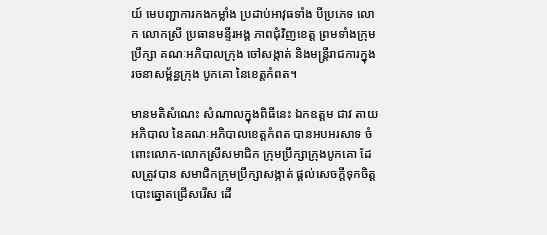យ៍ មេបញ្ជាការកងកម្លាំង ប្រដាប់អាវុធទាំង បីប្រភេទ លោក លោកស្រី ប្រធានមន្ទីរអង្គ ភាពជុំវិញខេត្ត ព្រមទាំងក្រុមប្រឹក្សា គណៈអភិបាលក្រុង ចៅសង្កាត់ និងមន្ត្រីរាជការក្នុង រចនាសម្ព័ន្ធក្រុង បូកគោ នៃខេត្តកំពត។

មានមតិសំណេះ សំណាលក្នុងពិធីនេះ ឯកឧត្តម ជាវ តាយ អភិបាល នៃគណៈអភិបាលខេត្តកំពត បានអបអរសាទ ចំពោះលោក-លោកស្រីសមាជិក ក្រុមប្រឹក្សាក្រុងបូកគោ ដែលត្រូវបាន សមាជិកក្រុមប្រឹក្សាសង្កាត់ ផ្តល់សេចក្តីទុកចិត្ត បោះឆ្នោតជ្រើសរើស ដើ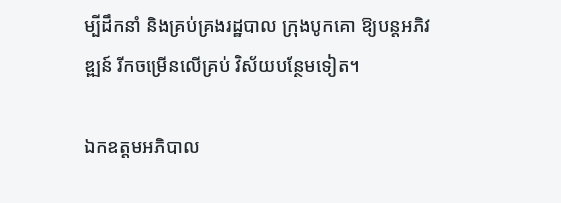ម្បីដឹកនាំ និងគ្រប់គ្រងរដ្ឋបាល ក្រុងបូកគោ ឱ្យបន្តអភិវឌ្ឍន៍ រីកចម្រើនលើគ្រប់ វិស័យបន្ថែមទៀត។

ឯកឧត្តមអភិបាល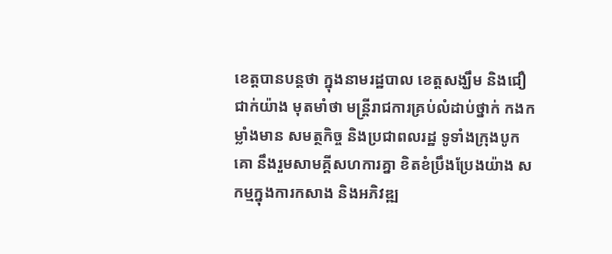ខេត្តបានបន្តថា ក្នុងនាមរដ្ឋបាល ខេត្តសង្ឃឹម និងជឿជាក់យ៉ាង មុតមាំថា មន្ត្រីរាជការគ្រប់លំដាប់ថ្នាក់ កងកម្លាំងមាន សមត្ថកិច្ច និងប្រជាពលរដ្ឋ ទូទាំងក្រុងបូកគោ នឹងរួមសាមគ្គីសហការគ្នា ខិតខំប្រឹងប្រែងយ៉ាង សកម្មក្នុងការកសាង និងអភិវឌ្ឍ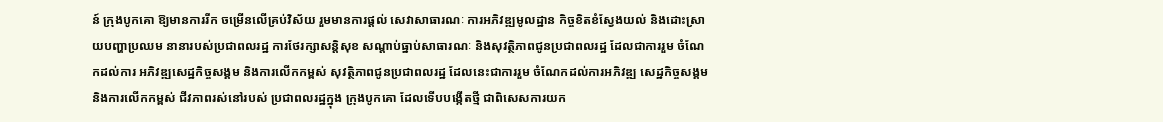ន៍ ក្រុងបូកគោ ឱ្យមានការរីក ចម្រើនលើគ្រប់វិស័យ រួមមានការផ្តល់ សេវាសាធារណៈ ការអភិវឌ្ឍមូលដ្ឋាន កិច្ចខិតខំស្វែងយល់ និងដោះស្រាយបញ្ហាប្រឈម នានារបស់ប្រជាពលរដ្ឋ ការថែរក្សាសន្តិសុខ សណ្ដាប់ធ្នាប់សាធារណៈ និងសុវត្ថិភាពជូនប្រជាពលរដ្ឋ ដែលជាការរួម ចំណែកដល់ការ អភិវឌ្ឍសេដ្ឋកិច្ចសង្គម និងការលើកកម្ពស់ សុវត្ថិភាពជូនប្រជាពលរដ្ឋ ដែលនេះជាការរួម ចំណែកដល់ការអភិវឌ្ឍ សេដ្ឋកិច្ចសង្គម និងការលើកកម្ពស់ ជីវភាពរស់នៅរបស់ ប្រជាពលរដ្ឋក្នុង ក្រុងបូកគោ ដែលទើបបង្កើតថ្មី ជាពិសេសការយក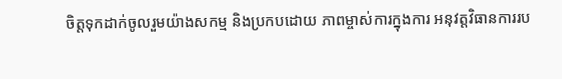ចិត្តទុកដាក់ចូលរួមយ៉ាងសកម្ម និងប្រកបដោយ ភាពម្ចាស់ការក្នុងការ អនុវត្តវិធានការរប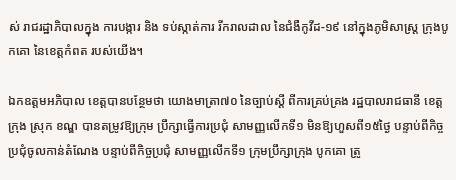ស់ រាជរដ្ឋាភិបាលក្នុង ការបង្ការ និង ទប់ស្កាត់ការ រីករាលដាល នៃជំងឺកូវីដ-១៩ នៅក្នុងភូមិសាស្ត្រ ក្រុងបូកគោ នៃខេត្តកំពត របស់យើង។

ឯកឧត្តមអភិបាល ខេត្តបានបន្ថែមថា យោងមាត្រា៧០ នៃច្បាប់ស្តី ពីការគ្រប់គ្រង រដ្ឋបាលរាជធានី ខេត្ត ក្រុង ស្រុក ខណ្ឌ បានតម្រូវឱ្យក្រុម ប្រឹក្សាធ្វើការប្រជុំ សាមញ្ញលើកទី១ មិនឱ្យហួសពី១៥ថ្ងៃ បន្ទាប់ពីកិច្ច ប្រជុំចូលកាន់តំណែង បន្ទាប់ពីកិច្ចប្រជុំ សាមញ្ញលើកទី១ ក្រុមប្រឹក្សាក្រុង បូកគោ ត្រូ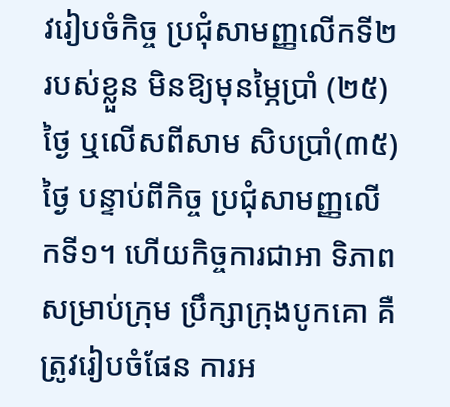វរៀបចំកិច្ច ប្រជុំសាមញ្ញលើកទី២ របស់ខ្លួន មិនឱ្យមុនម្ភៃប្រាំ (២៥)ថ្ងៃ ឬលើសពីសាម សិបប្រាំ(៣៥)ថ្ងៃ បន្ទាប់ពីកិច្ច ប្រជុំសាមញ្ញលើកទី១។ ហើយកិច្ចការជាអា ទិភាពសម្រាប់ក្រុម ប្រឹក្សាក្រុងបូកគោ គឺត្រូវរៀបចំផែន ការអ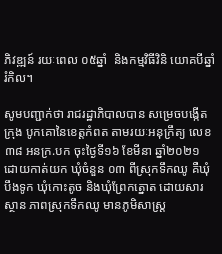ភិវឌ្ឍន៍ រយៈពេល ០៥ឆ្នាំ  និងកម្មវិធីវិនិ យោគបីឆ្នាំរំកិល។

សូមបញ្ជាក់ថា រាជរដ្ឋាភិបាលបាន សម្រេចបង្កើតក្រុង បូកគោនៃខេត្តកំពត តាមរយៈអនុក្រឹត្យ លេខ ៣៨ អនក្រ.បក ចុះថ្ងៃទី១៦ ខែមីនា ឆ្នាំ២០២១ ដោយកាត់យក ឃុំចំនួន ០៣ ពីស្រុកទឹកឈូ គឺឃុំបឹងទូក ឃុំកោះតូច និងឃុំព្រែកត្នោត ដោយសារស្ថាន ភាពស្រុកទឹកឈូ មានភូមិសាស្ត្រ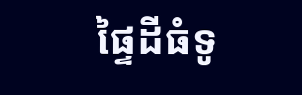ផ្ទៃដីធំទូ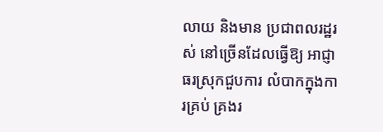លាយ និងមាន ប្រជាពលរដ្ឋរស់ នៅច្រើនដែលធ្វើឱ្យ អាជ្ញាធរស្រុកជួបការ លំបាកក្នុងការគ្រប់ គ្រងរ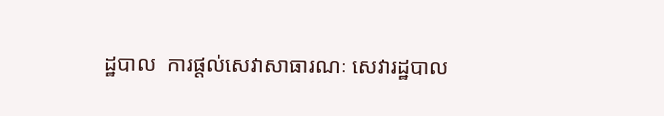ដ្ឋបាល  ការផ្តល់សេវាសាធារណៈ សេវារដ្ឋបាល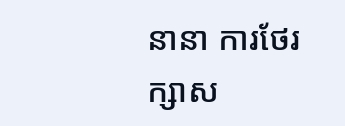នានា ការថែរក្សាស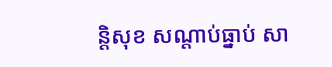ន្តិសុខ សណ្តាប់ធ្នាប់ សា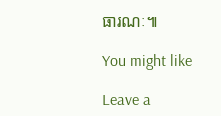ធារណៈ៕

You might like

Leave a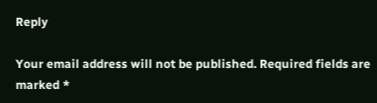Reply

Your email address will not be published. Required fields are marked *